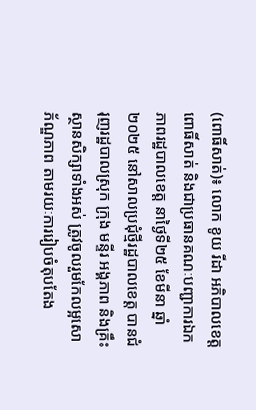(ពោធិ៍សាត់)៖ លោក ខូយ រីដា អភិបាលខេត្តពោធិ៍សាត់ និងជាប្រធានគណៈបញ្ជាការឯកភាពរដ្ឋបាលខេត្ត នាថ្ងៃទី២៥ ខែមីនា ឆ្នាំ២០២៥ នៅសាលប្រជុំថ្មីរដ្ឋបាលខេត្ត បានជំរុញរដ្ឋបាលស្រុក ក្រុង មន្ទីរ អង្គភាព និងគ្រឹះស្ថានសិក្សាទាំងអស់ ត្រូវចូលរួមកែលម្អសោភ័ណ្ឌភាព តាមរយៈការរៀបចំតុបតែង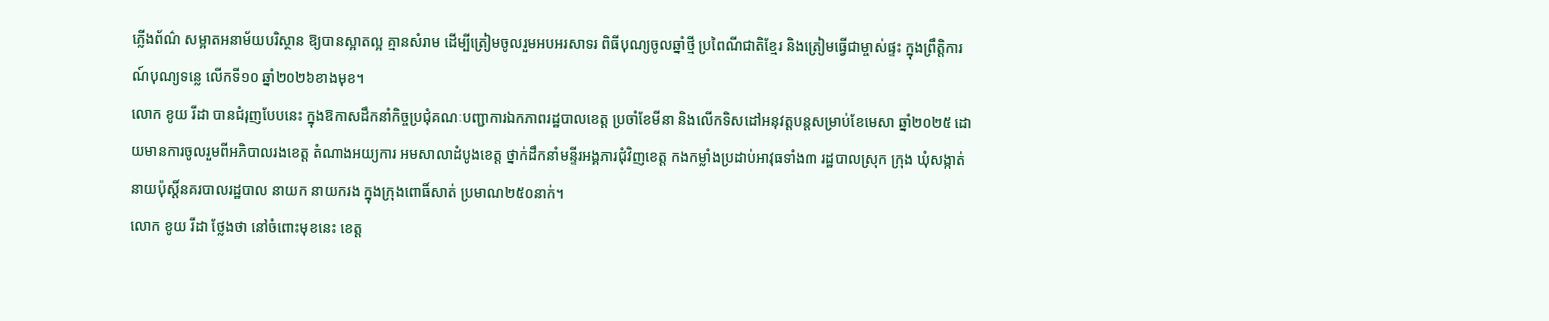ភ្លើងព័ណ៌ សម្អាតអនាម័យបរិស្ថាន ឱ្យបានស្អាតល្អ គ្មានសំរាម ដើម្បីត្រៀមចូលរួមអបអរសាទរ ពិធីបុណ្យចូលឆ្នាំថ្មី ប្រពៃណីជាតិខ្មែរ និងត្រៀមធ្វើជាម្ចាស់ផ្ទះ ក្នុងព្រឹត្តិការណ៍បុណ្យទន្លេ លើកទី១០ ឆ្នាំ២០២៦ខាងមុខ។
លោក ខូយ រីដា បានជំរុញបែបនេះ ក្នុងឱកាសដឹកនាំកិច្ចប្រជុំគណៈបញ្ជាការឯកភាពរដ្ឋបាលខេត្ត ប្រចាំខែមីនា និងលើកទិសដៅអនុវត្តបន្តសម្រាប់ខែមេសា ឆ្នាំ២០២៥ ដោយមានការចូលរួមពីអភិបាលរងខេត្ត តំណាងអយ្យការ អមសាលាដំបូងខេត្ត ថ្នាក់ដឹកនាំមន្ទីរអង្គភារជុំវិញខេត្ត កងកម្លាំងប្រដាប់អាវុធទាំង៣ រដ្ឋបាលស្រុក ក្រុង ឃុំសង្កាត់ នាយប៉ុស្តិ៍នគរបាលរដ្ឋបាល នាយក នាយករង ក្នុងក្រុងពោធិ៍សាត់ ប្រមាណ២៥០នាក់។
លោក ខូយ រីដា ថ្លែងថា នៅចំពោះមុខនេះ ខេត្ត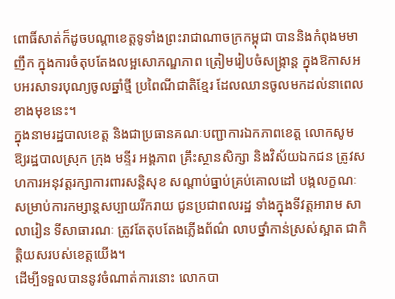ពោធិ៍សាត់ក៏ដូចបណ្តាខេត្តទូទាំងព្រះរាជាណាចក្រកម្ពុជា បាននិងកំពុងមមាញឹក ក្នុងការចំតុបតែងលម្អសោភណ្ឌភាព ត្រៀមរៀបចំសង្ក្រាន្ត ក្នុងឱកាសអបអរសាទរបុណ្យចូលឆ្នាំថ្មី ប្រពៃណីជាតិខ្មែរ ដែលឈានចូលមកដល់នាពេលខាងមុខនេះ។
ក្នុងនាមរដ្ឋបាលខេត្ត និងជាប្រធានគណៈបញ្ជាការឯកភាពខេត្ត លោកសូមឱ្យរដ្ឋបាលស្រុក ក្រុង មន្ទីរ អង្គភាព គ្រឹះស្ថានសិក្សា និងវិស័យឯកជន ត្រូវសហការអនុវត្តរក្សាការពារសន្តិសុខ សណ្តាប់ធ្នាប់គ្រប់គោលដៅ បង្កលក្ខណៈសម្រាប់ការកម្សាន្តសប្បាយរីករាយ ជូនប្រជាពលរដ្ឋ ទាំងក្នុងទីវត្តអារាម សាលារៀន ទីសាធារណៈ ត្រូវតែតុបតែងភ្លើងព័ណ៌ លាបថ្នាំកាន់ស្រស់ស្អាត ជាកិត្តិយសរបស់ខេត្តយើង។
ដើម្បីទទួលបាននូវចំណាត់ការនោះ លោកបា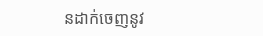នដាក់ចេញនូវ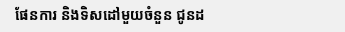ផែនការ និងទិសដៅមួយចំនួន ជូនដ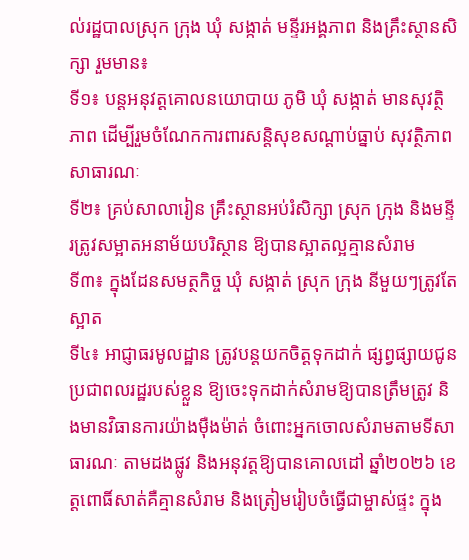ល់រដ្ឋបាលស្រុក ក្រុង ឃុំ សង្កាត់ មន្ទីរអង្គភាព និងគ្រឹះស្ថានសិក្សា រួមមាន៖
ទី១៖ បន្តអនុវត្តគោលនយោបាយ ភូមិ ឃុំ សង្កាត់ មានសុវត្ថិភាព ដើម្បីរួមចំណែកការពារសន្តិសុខសណ្តាប់ធ្នាប់ សុវត្ថិភាពសាធារណៈ
ទី២៖ គ្រប់សាលារៀន គ្រឹះស្ថានអប់រំសិក្សា ស្រុក ក្រុង និងមន្ទីរត្រូវសម្អាតអនាម័យបរិស្ថាន ឱ្យបានស្អាតល្អគ្មានសំរាម
ទី៣៖ ក្នុងដែនសមត្ថកិច្ច ឃុំ សង្កាត់ ស្រុក ក្រុង នីមួយៗត្រូវតែស្អាត
ទី៤៖ អាជ្ញាធរមូលដ្ឋាន ត្រូវបន្តយកចិត្តទុកដាក់ ផ្សព្វផ្សាយជូនប្រជាពលរដ្ឋរបស់ខ្លួន ឱ្យចេះទុកដាក់សំរាមឱ្យបានត្រឹមត្រូវ និងមានវិធានការយ៉ាងម៉ឺងម៉ាត់ ចំពោះអ្នកចោលសំរាមតាមទីសាធារណៈ តាមដងផ្លូវ និងអនុវត្តឱ្យបានគោលដៅ ឆ្នាំ២០២៦ ខេត្តពោធិ៍សាត់គឺគ្មានសំរាម និងត្រៀមរៀបចំធ្វើជាម្ចាស់ផ្ទះ ក្នុង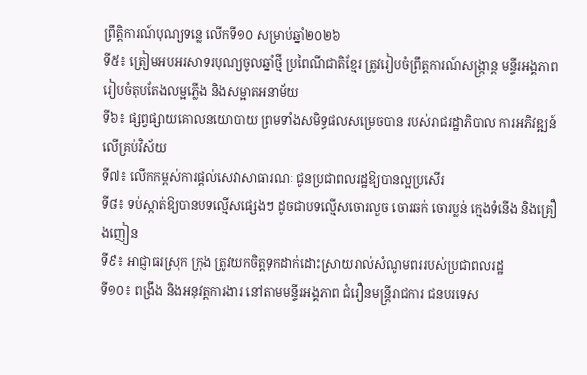ព្រឹត្តិការណ៍បុណ្យទន្លេ លើកទី១០ សម្រាប់ឆ្នាំ២០២៦
ទី៥៖ ត្រៀមអបអរសាទរបុណ្យចូលឆ្នាំថ្មី ប្រពៃណីជាតិខ្មែរ ត្រូវរៀបចំព្រឹត្តការណ៍សង្ក្រាន្ត មន្ទីរអង្គភាពរៀបចំតុបតែងលម្អភ្លើង និងសម្អាតអនាម័យ
ទី៦៖ ផ្សព្វផ្សាយគោលនយោបាយ ព្រមទាំងសមិទ្ធផលសម្រេចបាន របស់រាជរដ្ឋាភិបាល ការអភិវឌ្ឍន៍លើគ្រប់វិស័យ
ទី៧៖ លើកកម្ពស់ការផ្តល់សេវាសាធារណៈ ជូនប្រជាពលរដ្ឋឱ្យបានល្អប្រសើរ
ទី៨៖ ទប់ស្កាត់ឱ្យបានបទល្មើសផ្សេងៗ ដូចជាបទល្មើសចោរលួច ចោរឆក់ ចោរប្លន់ ក្មេងទំនើង និងគ្រឿងញៀន
ទី៩៖ អាជ្ញាធរស្រុក ក្រុង ត្រូវយកចិត្តទុកដាក់ដោះស្រាយរាល់សំណូមពររបស់ប្រជាពលរដ្ឋ
ទី១០៖ ពង្រឹង និងអនុវត្តការងារ នៅតាមមន្ទីរអង្គភាព ជំរឿនមន្ត្រីរាជការ ជនបរទេស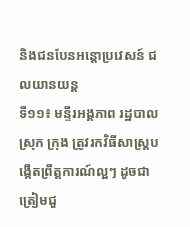និងជនបែនអន្តោប្រវេសន៍ ជលយានយន្ត
ទី១១៖ មន្ទីរអង្គភាព រដ្ឋបាលស្រុក ក្រុង ត្រូវរកវិធីសាស្ត្របង្កើតព្រឹត្តការណ៍ល្អៗ ដូចជាត្រៀមជួ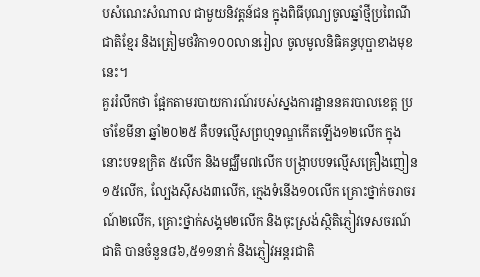បសំណេះសំណាល ជាមួយនិវត្តន៍ជន ក្នុងពិធីបុណ្យចូលឆ្នាំថ្មីប្រពៃណីជាតិខ្មែរ និងត្រៀមថវិកា១០០លានរៀល ចូលមូលនិធិគន្ធបុប្ផាខាងមុខនេះ។
គួររំលឹកថា ផ្អែកតាមរបាយការណ៍របស់ស្នងការដ្ឋាននគរបាលខេត្ត ប្រចាំខែមីនា ឆ្នាំ២០២៥ គឺបទល្មើសព្រហ្មទណ្ឌកើតឡើង១២លើក ក្នុងនោះបទឧក្រិត ៥លើក និងមជ្ឈឹម៧លើក បង្ក្រាបបទល្មើសគ្រឿងញៀន១៥លើក, ល្បែងស៊ីសង៣លើក, ក្មេងទំនើង១០លើក គ្រោះថ្នាក់ចរាចរណ៍២លើក, គ្រោះថ្នាក់សង្គម២លើក និងចុះស្រង់ស្ថិតិភ្ញៀវទេសចរណ៍ជាតិ បានចំនួន៨៦,៥១១នាក់ និងភ្ញៀវអន្តរជាតិ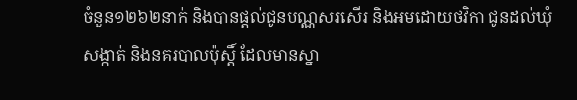ចំនួន១២៦២នាក់ និងបានផ្តល់ជូនបណ្ណសរសើរ និងអមដោយថវិកា ជូនដល់ឃុំ សង្កាត់ និងនគរបាលប៉ុស្តិ៍ ដែលមានស្នា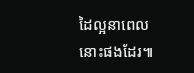ដៃល្អនាពេលនោះផងដែរ៕